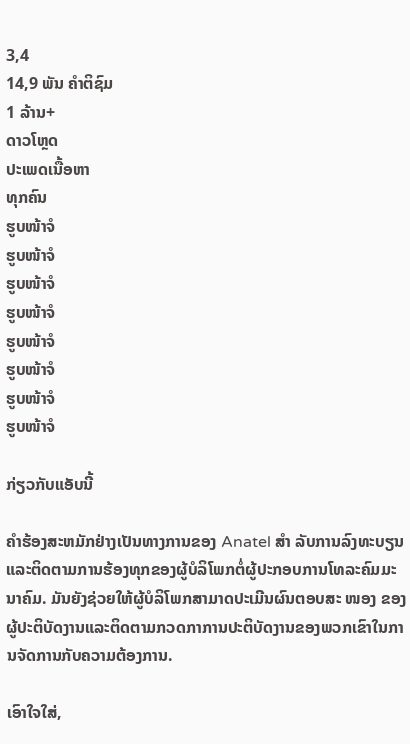3,4
14,9 ພັນ ຄຳຕິຊົມ
1 ລ້ານ+
ດາວໂຫຼດ
ປະເພດເນື້ອຫາ
ທຸກຄົນ
ຮູບໜ້າຈໍ
ຮູບໜ້າຈໍ
ຮູບໜ້າຈໍ
ຮູບໜ້າຈໍ
ຮູບໜ້າຈໍ
ຮູບໜ້າຈໍ
ຮູບໜ້າຈໍ
ຮູບໜ້າຈໍ

ກ່ຽວກັບແອັບນີ້

ຄໍາຮ້ອງສະຫມັກຢ່າງເປັນທາງການຂອງ Anatel ສຳ ລັບການລົງທະບຽນແລະຕິດຕາມການຮ້ອງທຸກຂອງຜູ້ບໍລິໂພກຕໍ່ຜູ້ປະກອບການໂທລະຄົມມະນາຄົມ. ມັນຍັງຊ່ວຍໃຫ້ຜູ້ບໍລິໂພກສາມາດປະເມີນຜົນຕອບສະ ໜອງ ຂອງຜູ້ປະຕິບັດງານແລະຕິດຕາມກວດກາການປະຕິບັດງານຂອງພວກເຂົາໃນການຈັດການກັບຄວາມຕ້ອງການ.

ເອົາໃຈໃສ່,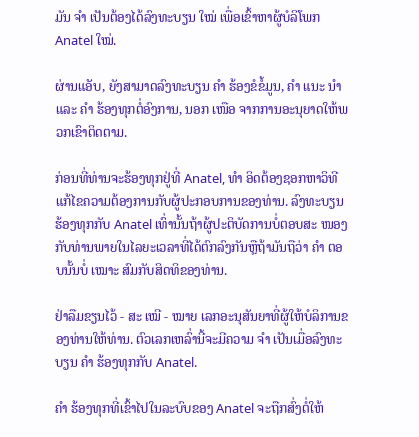ມັນ ຈຳ ເປັນຕ້ອງໄດ້ລົງທະບຽນ ໃໝ່ ເພື່ອເຂົ້າຫາຜູ້ບໍລິໂພກ Anatel ໃໝ່.

ຜ່ານແອັບ, ຍັງສາມາດລົງທະບຽນ ຄຳ ຮ້ອງຂໍຂໍ້ມູນ, ຄຳ ແນະ ນຳ ແລະ ຄຳ ຮ້ອງທຸກຕໍ່ອົງການ, ນອກ ເໜືອ ຈາກການອະນຸຍາດໃຫ້ພວກເຂົາຕິດຕາມ.

ກ່ອນທີ່ທ່ານຈະຮ້ອງທຸກຢູ່ທີ່ Anatel, ທຳ ອິດຕ້ອງຊອກຫາວິທີແກ້ໄຂຄວາມຕ້ອງການກັບຜູ້ປະກອບການຂອງທ່ານ. ລົງທະບຽນຮ້ອງທຸກກັບ Anatel ເທົ່ານັ້ນຖ້າຜູ້ປະຕິບັດການບໍ່ຕອບສະ ໜອງ ກັບທ່ານພາຍໃນໄລຍະເວລາທີ່ໄດ້ຕົກລົງກັນຫຼືຖ້າມັນຖືວ່າ ຄຳ ຕອບນັ້ນບໍ່ ເໝາະ ສົມກັບສິດທິຂອງທ່ານ.

ຢ່າລືມຂຽນໄວ້ - ສະ ເໝີ - ໝາຍ ເລກອະນຸສັນຍາທີ່ຜູ້ໃຫ້ບໍລິການຂອງທ່ານໃຫ້ທ່ານ. ຕົວເລກເຫລົ່ານີ້ຈະມີຄວາມ ຈຳ ເປັນເມື່ອລົງທະບຽນ ຄຳ ຮ້ອງທຸກກັບ Anatel.

ຄຳ ຮ້ອງທຸກທີ່ເຂົ້າໄປໃນລະບົບຂອງ Anatel ຈະຖືກສົ່ງຕໍ່ໃຫ້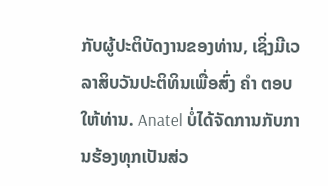ກັບຜູ້ປະຕິບັດງານຂອງທ່ານ, ເຊິ່ງມີເວລາສິບວັນປະຕິທິນເພື່ອສົ່ງ ຄຳ ຕອບໃຫ້ທ່ານ. Anatel ບໍ່ໄດ້ຈັດການກັບການຮ້ອງທຸກເປັນສ່ວ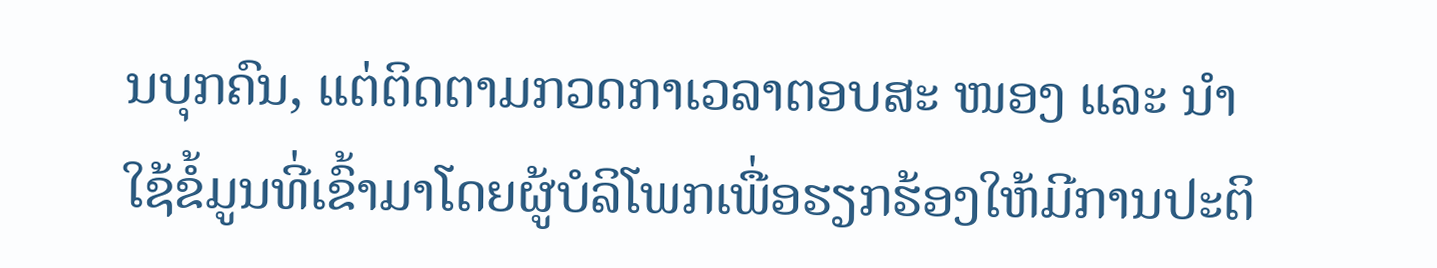ນບຸກຄົນ, ແຕ່ຕິດຕາມກວດກາເວລາຕອບສະ ໜອງ ແລະ ນຳ ໃຊ້ຂໍ້ມູນທີ່ເຂົ້າມາໂດຍຜູ້ບໍລິໂພກເພື່ອຮຽກຮ້ອງໃຫ້ມີການປະຕິ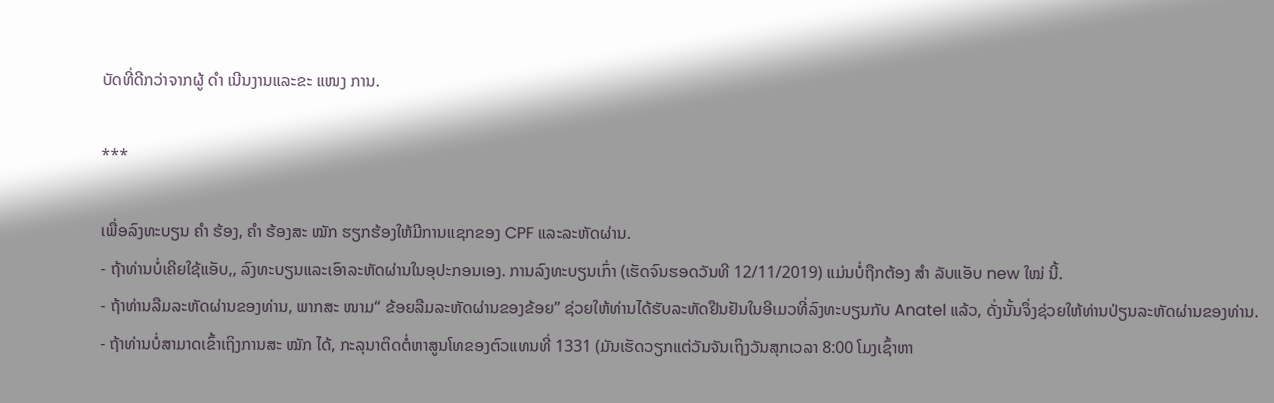ບັດທີ່ດີກວ່າຈາກຜູ້ ດຳ ເນີນງານແລະຂະ ແໜງ ການ.

***

ເພື່ອລົງທະບຽນ ຄຳ ຮ້ອງ, ຄຳ ຮ້ອງສະ ໝັກ ຮຽກຮ້ອງໃຫ້ມີການແຊກຂອງ CPF ແລະລະຫັດຜ່ານ.
- ຖ້າທ່ານບໍ່ເຄີຍໃຊ້ແອັບ,, ລົງທະບຽນແລະເອົາລະຫັດຜ່ານໃນອຸປະກອນເອງ. ການລົງທະບຽນເກົ່າ (ເຮັດຈົນຮອດວັນທີ 12/11/2019) ແມ່ນບໍ່ຖືກຕ້ອງ ສຳ ລັບແອັບ new ໃໝ່ ນີ້.
- ຖ້າທ່ານລືມລະຫັດຜ່ານຂອງທ່ານ, ພາກສະ ໜາມ“ ຂ້ອຍລືມລະຫັດຜ່ານຂອງຂ້ອຍ” ຊ່ວຍໃຫ້ທ່ານໄດ້ຮັບລະຫັດຢືນຢັນໃນອີເມວທີ່ລົງທະບຽນກັບ Anatel ແລ້ວ, ດັ່ງນັ້ນຈຶ່ງຊ່ວຍໃຫ້ທ່ານປ່ຽນລະຫັດຜ່ານຂອງທ່ານ.
- ຖ້າທ່ານບໍ່ສາມາດເຂົ້າເຖິງການສະ ໝັກ ໄດ້, ກະລຸນາຕິດຕໍ່ຫາສູນໂທຂອງຕົວແທນທີ່ 1331 (ມັນເຮັດວຽກແຕ່ວັນຈັນເຖິງວັນສຸກເວລາ 8:00 ໂມງເຊົ້າຫາ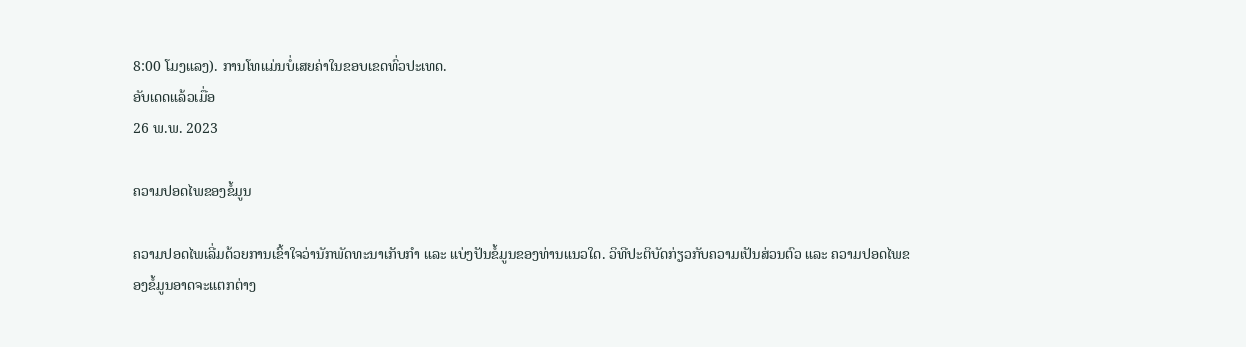8:00 ໂມງແລງ). ການໂທແມ່ນບໍ່ເສຍຄ່າໃນຂອບເຂດທົ່ວປະເທດ.
ອັບເດດແລ້ວເມື່ອ
26 ພ.ພ. 2023

ຄວາມປອດໄພຂອງຂໍ້ມູນ

ຄວາມປອດໄພເລີ່ມດ້ວຍການເຂົ້າໃຈວ່ານັກພັດທະນາເກັບກຳ ແລະ ແບ່ງປັນຂໍ້ມູນຂອງທ່ານແນວໃດ. ວິທີປະຕິບັດກ່ຽວກັບຄວາມເປັນສ່ວນຕົວ ແລະ ຄວາມປອດໄພຂອງຂໍ້ມູນອາດຈະແຕກຕ່າງ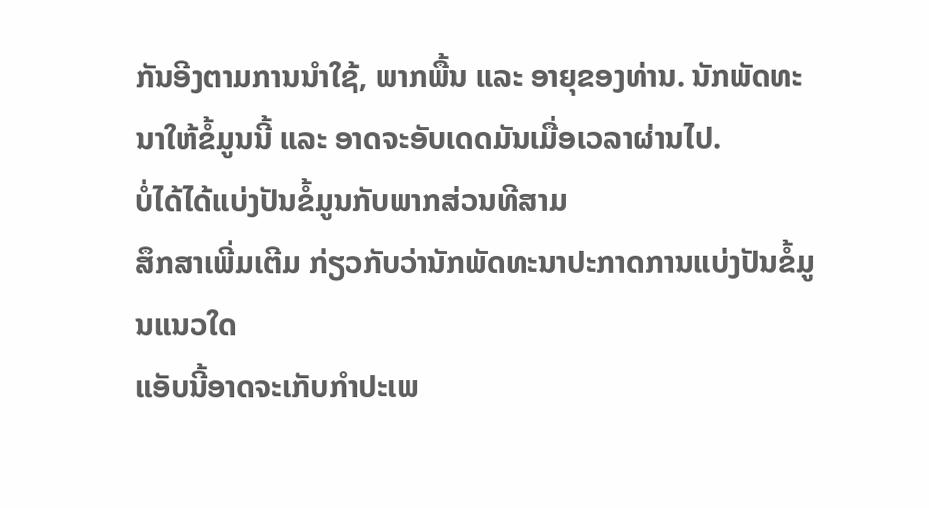ກັນອີງຕາມການນຳໃຊ້, ພາກພື້ນ ແລະ ອາຍຸຂອງທ່ານ. ນັກພັດທະນາໃຫ້ຂໍ້ມູນນີ້ ແລະ ອາດຈະອັບເດດມັນເມື່ອເວລາຜ່ານໄປ.
ບໍ່ໄດ້ໄດ້ແບ່ງປັນຂໍ້ມູນກັບພາກສ່ວນທີສາມ
ສຶກສາເພີ່ມເຕີມ ກ່ຽວກັບວ່ານັກພັດທະນາປະກາດການແບ່ງປັນຂໍ້ມູນແນວໃດ
ແອັບນີ້ອາດຈະເກັບກຳປະເພ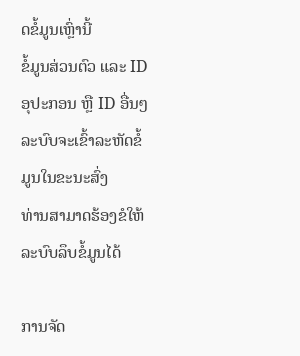ດຂໍ້ມູນເຫຼົ່ານີ້
ຂໍ້ມູນສ່ວນຕົວ ແລະ ID ອຸປະກອນ ຫຼື ID ອື່ນໆ
ລະບົບຈະເຂົ້າລະຫັດຂໍ້ມູນໃນຂະນະສົ່ງ
ທ່ານສາມາດຮ້ອງຂໍໃຫ້ລະບົບລຶບຂໍ້ມູນໄດ້

ການຈັດ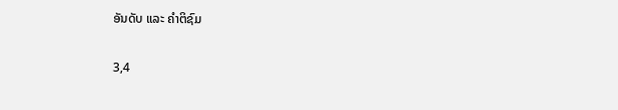ອັນດັບ ແລະ ຄຳຕິຊົມ

3,4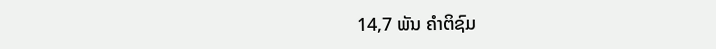14,7 ພັນ ຄຳຕິຊົມ